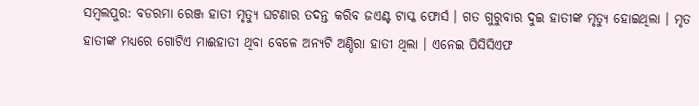ସମ୍ବଲପୁର: ବଡରମା ରେଞ୍ଜ ହାତୀ ମୃତ୍ୟୁ ଘଟଣାର ତଦନ୍ତ କରିବ ଜଏଣ୍ଟ ଟାସ୍କ ଫୋର୍ସ । ଗତ ଗୁରୁବାର ଦୁଇ ହାତୀଙ୍କ ମୃତ୍ୟୁ ହୋଇଥିଲା । ମୃତ ହାତୀଙ୍କ ମଧ୍ୟରେ ଗୋଟିଏ ମାଈହାତୀ ଥିବା ବେଳେ ଅନ୍ୟଟି ଅଣ୍ଡିରା ହାତୀ ଥିଲା । ଏନେଇ ପିସିସିଏଫ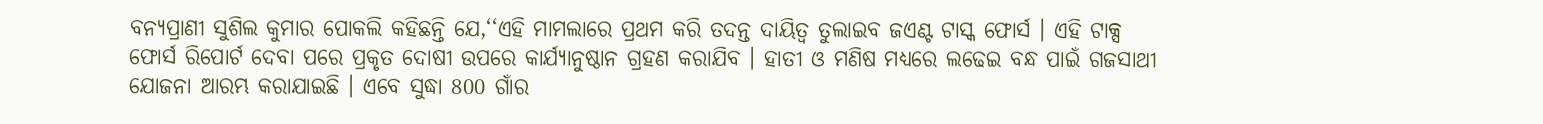ବନ୍ୟପ୍ରାଣୀ ସୁଶିଲ କୁମାର ପୋକଲି କହିଛନ୍ତି ଯେ,‘‘ଏହି ମାମଲାରେ ପ୍ରଥମ କରି ତଦନ୍ତ ଦାୟିତ୍ବ ତୁଲାଇବ ଜଏଣ୍ଟ ଟାସ୍କ ଫୋର୍ସ । ଏହି ଟାକ୍ସ ଫୋର୍ସ ରିପୋର୍ଟ ଦେବା ପରେ ପ୍ରକୃତ ଦୋଷୀ ଉପରେ କାର୍ଯ୍ୟାନୁଷ୍ଠାନ ଗ୍ରହଣ କରାଯିବ । ହାତୀ ଓ ମଣିଷ ମଧ୍ୟରେ ଲଢେଇ ବନ୍ଧ ପାଇଁ ଗଜସାଥୀ ଯୋଜନା ଆରମ୍ଭ କରାଯାଇଛି । ଏବେ ସୁଦ୍ଧା 800 ଗାଁର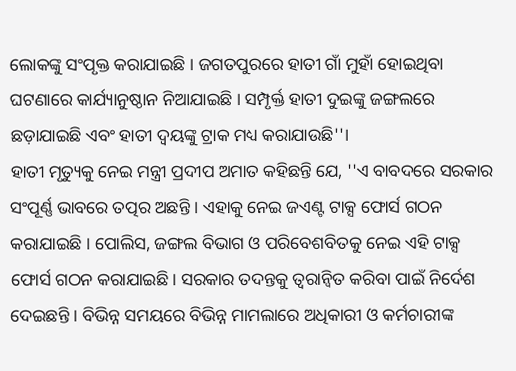ଲୋକଙ୍କୁ ସଂପୃକ୍ତ କରାଯାଇଛି । ଜଗତପୁରରେ ହାତୀ ଗାଁ ମୁହାଁ ହୋଇଥିବା ଘଟଣାରେ କାର୍ଯ୍ୟାନୁଷ୍ଠାନ ନିଆଯାଇଛି । ସମ୍ପୃର୍କ୍ତ ହାତୀ ଦୁଇଙ୍କୁ ଜଙ୍ଗଲରେ ଛଡ଼ାଯାଇଛି ଏବଂ ହାତୀ ଦ୍ୱୟଙ୍କୁ ଟ୍ରାକ ମଧ୍ୟ କରାଯାଉଛି''।
ହାତୀ ମୃତ୍ୟୁକୁ ନେଇ ମନ୍ତ୍ରୀ ପ୍ରଦୀପ ଅମାତ କହିଛନ୍ତି ଯେ, ''ଏ ବାବଦରେ ସରକାର ସଂପୂର୍ଣ୍ଣ ଭାବରେ ତତ୍ପର ଅଛନ୍ତି । ଏହାକୁ ନେଇ ଜଏଣ୍ଟ ଟାକ୍ସ ଫୋର୍ସ ଗଠନ କରାଯାଇଛି । ପୋଲିସ, ଜଙ୍ଗଲ ବିଭାଗ ଓ ପରିବେଶବିତକୁ ନେଇ ଏହି ଟାକ୍ସ ଫୋର୍ସ ଗଠନ କରାଯାଇଛି। ସରକାର ତଦନ୍ତକୁ ତ୍ବରାନ୍ବିତ କରିବା ପାଇଁ ନିର୍ଦେଶ ଦେଇଛନ୍ତି । ବିଭିନ୍ନ ସମୟରେ ବିଭିନ୍ନ ମାମଲାରେ ଅଧିକାରୀ ଓ କର୍ମଚାରୀଙ୍କ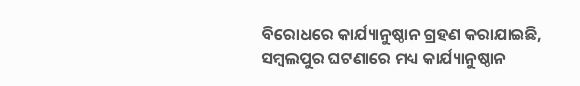ବିରୋଧରେ କାର୍ଯ୍ୟାନୁଷ୍ଠାନ ଗ୍ରହଣ କରାଯାଇଛି, ସମ୍ବଲପୁର ଘଟଣାରେ ମଧ୍ୟ କାର୍ଯ୍ୟାନୁଷ୍ଠାନ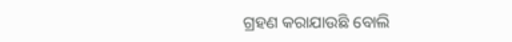ଗ୍ରହଣ କରାଯାଉଛି ବୋଲି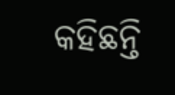କହିଛନ୍ତି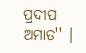ପ୍ରଦୀପ ଅମାତ'' ।